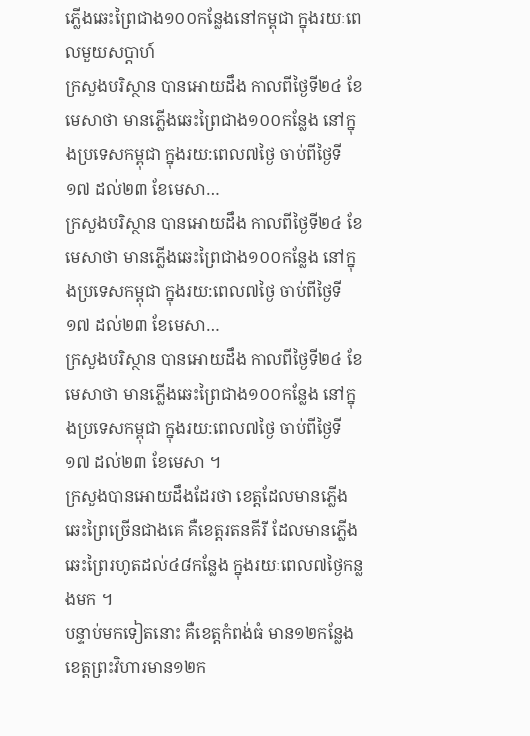ភ្លើងឆេះព្រៃជាង១០០កន្លែងនៅកម្ពុជា ក្នុងរយៈពេលមួយសប្តាហ៍
ក្រសួងបរិស្ថាន បានអោយដឹង កាលពីថ្ងៃទី២៤ ខែមេសាថា មានភ្លើងឆេះព្រៃជាង១០០កន្លែង នៅក្នុងប្រទេសកម្ពុជា ក្នុងរយ:ពេល៧ថ្ងៃ ចាប់ពីថ្ងៃទី១៧ ដល់២៣ ខែមេសា…
ក្រសួងបរិស្ថាន បានអោយដឹង កាលពីថ្ងៃទី២៤ ខែមេសាថា មានភ្លើងឆេះព្រៃជាង១០០កន្លែង នៅក្នុងប្រទេសកម្ពុជា ក្នុងរយ:ពេល៧ថ្ងៃ ចាប់ពីថ្ងៃទី១៧ ដល់២៣ ខែមេសា…
ក្រសួងបរិស្ថាន បានអោយដឹង កាលពីថ្ងៃទី២៤ ខែមេសាថា មានភ្លើងឆេះព្រៃជាង១០០កន្លែង នៅក្នុងប្រទេសកម្ពុជា ក្នុងរយ:ពេល៧ថ្ងៃ ចាប់ពីថ្ងៃទី១៧ ដល់២៣ ខែមេសា ។
ក្រសួងបានអោយដឹងដែរថា ខេត្តដែលមានភ្លើងឆេះព្រៃច្រើនជាងគេ គឺខេត្តរតនគីរី ដែលមានភ្លើងឆេះព្រៃរហូតដល់៤៨កន្លែង ក្នុងរយៈពេល៧ថ្ងៃកន្លងមក ។
បន្ទាប់មកទៀតនោះ គឺខេត្តកំពង់ធំ មាន១២កន្លែង ខេត្តព្រះវិហារមាន១២ក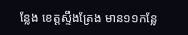ន្លែង ខេត្តស្ទឹងត្រែង មាន១១កន្លែ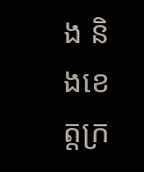ង និងខេត្តក្រ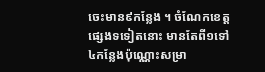ចេះមាន៩កន្លែង ។ ចំណែកខេត្តផ្សេងទទៀតនោះ មានតែពី១ទៅ៤កន្លែងប៉ុណ្ណោះសម្រា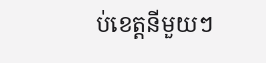ប់ខេត្តនីមួយៗ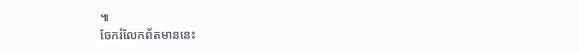៕
ចែករំលែកព័តមាននេះ